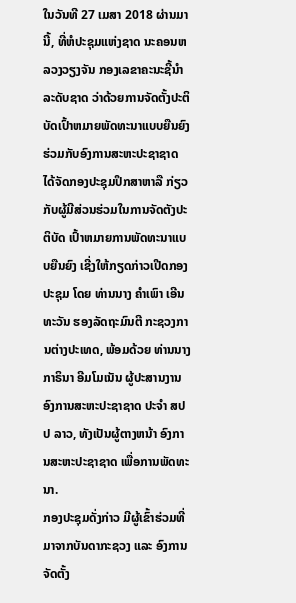ໃນວັນທີ 27 ເມສາ 2018 ຜ່ານມານີ້, ທີ່ຫໍປະຊຸມແຫ່ງຊາດ ນະຄອນຫລວງວຽງຈັນ ກອງເລຂາຄະນະຊີ້ນໍາລະດັບຊາດ ວ່າດ້ວຍການຈັດຕັ້ງປະຕິບັດເປົ້າຫມາຍພັດທະນາແບບຍືນຍົງ ຮ່ວມກັບອົງການສະຫະປະຊາຊາດ ໄດ້ຈັດກອງປະຊຸມປຶກສາຫາລື ກ່ຽວກັບຜູ້ມີສ່ວນຮ່ວມໃນການຈັດຕັງປະຕິບັດ ເປົ້າຫມາຍການພັດທະນາແບບຍືນຍົງ ເຊີ່ງໃຫ້ກຽດກ່າວເປີດກອງປະຊຸມ ໂດຍ ທ່ານນາງ ຄໍາເພົາ ເອີນທະວັນ ຮອງລັດຖະມົນຕີ ກະຊວງການຕ່າງປະເທດ, ພ້ອມດ້ວຍ ທ່ານນາງ ກາຣິນາ ອີມໂມເນັນ ຜູ້ປະສານງານອົງການສະຫະປະຊາຊາດ ປະຈໍາ ສປປ ລາວ, ທັງເປັນຜູ້ຕາງຫນ້າ ອົງການສະຫະປະຊາຊາດ ເພື່ອການພັດທະນາ.
ກອງປະຊຸມດັ່ງກ່າວ ມີຜູ້ເຂົ້າຮ່ວມທີ່ມາຈາກບັນດາກະຊວງ ແລະ ອົງການຈັດຕັ້ງ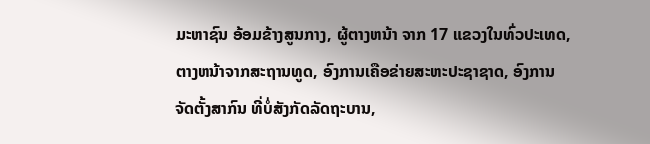ມະຫາຊົນ ອ້ອມຂ້າງສູນກາງ, ຜູ້ຕາງຫນ້າ ຈາກ 17 ແຂວງໃນທົ່ວປະເທດ, ຕາງຫນ້າຈາກສະຖານທູດ, ອົງການເຄືອຂ່າຍສະຫະປະຊາຊາດ, ອົງການຈັດຕັ້ງສາກົນ ທີ່ບໍ່ສັງກັດລັດຖະບານ,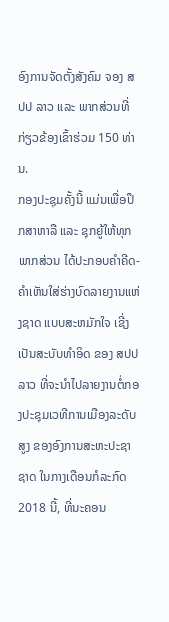ອົງການຈັດຕັ້ງສັງຄົມ ຈອງ ສປປ ລາວ ແລະ ພາກສ່ວນທີ່ກ່ຽວຂ້ອງເຂົ້າຮ່ວມ 150 ທ່ານ.
ກອງປະຊຸມຄັ້ງນີ້ ແມ່ນເພື່ອປຶກສາຫາລື ແລະ ຊຸກຍູ້ໃຫ້ທຸກພາກສ່ວນ ໄດ້ປະກອບຄໍາຄີດ-ຄໍາເຫັນໃສ່ຮ່າງບົດລາຍງານແຫ່ງຊາດ ແບບສະຫມັກໃຈ ເຊີ່ງເປັນສະບັບທໍາອິດ ຂອງ ສປປ ລາວ ທີ່ຈະນໍາໄປລາຍງານຕໍ່ກອງປະຊຸມເວທີການເມືອງລະດັບສູງ ຂອງອົງການສະຫະປະຊາຊາດ ໃນກາງເດືອນກໍລະກົດ 2018 ນີ້, ທີ່ນະຄອນ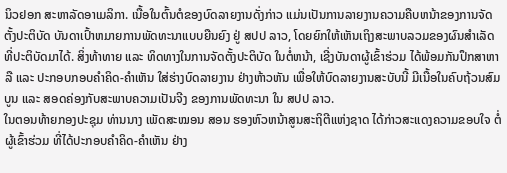ນິວຢອກ ສະຫາລັດອາເມລິກາ. ເນື້ອໃນຕົ້ນຕໍຂອງບົດລາຍງານດັ່ງກ່າວ ແມ່ນເປັນການລາຍງານຄວາມຄືບຫນ້າຂອງການຈັດຕັ້ງປະຕິບັດ ບັນດາເປົ້າຫມາຍການພັດທະນາແບບຍືນຍົງ ຢູ່ ສປປ ລາວ, ໂດຍຍົກໃຫ້ເຫັນເຖິງສະພາບລວມຂອງຜົນສໍາເລັດທີ່ປະຕິບັດມາໄດ້. ສິ່ງທ້າທາຍ ແລະ ທິດທາງໃນການຈັດຕັ້ງປະຕິບັດ ໃນຕໍ່ຫນ້າ, ເຊີ່ງບັນດາຜູ້ເຂົ້າຮ່ວມ ໄດ້ພ້ອມກັນປຶກສາຫາລື ແລະ ປະກອບກອບຄໍາຄິດ-ຄໍາເຫັນ ໃສ່ຮ່າງບົດລາຍງານ ຢ່າງຫ້າວຫັນ ເພື່ອໃຫ້ບົດລາຍງານສະບັບນີ້ ມີເນື້ອໃນຄົບຖ້ວນສົມບູນ ແລະ ສອດຄ່ອງກັບສະພາບຄວາມເປັນຈີງ ຂອງການພັດທະນາ ໃນ ສປປ ລາວ.
ໃນຕອນທ້າຍກອງປະຊຸມ ທ່ານນາງ ເພັດສະໝອນ ສອນ ຮອງຫົວຫນ້າສູນສະຖິຕີແຫ່ງຊາດ ໄດ້ກ່າວສະແດງຄວາມຂອບໃຈ ຕໍ່ຜູ້ເຂົ້າຮ່ວມ ທີ່ໄດ້ປະກອບຄໍາຄິດ-ຄໍາເຫັນ ຢ່າງ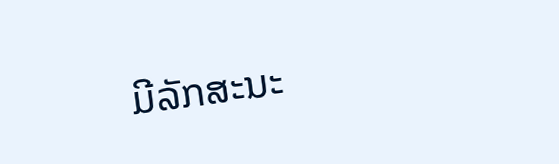ມີລັກສະນະ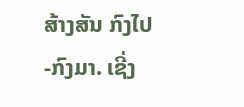ສ້າງສັນ ກົງໄປ-ກົງມາ. ເຊີ່ງ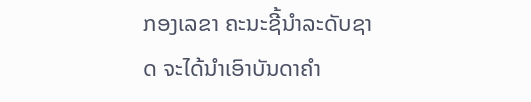ກອງເລຂາ ຄະນະຊີ້ນໍາລະດັບຊາດ ຈະໄດ້ນໍາເອົາບັນດາຄໍາ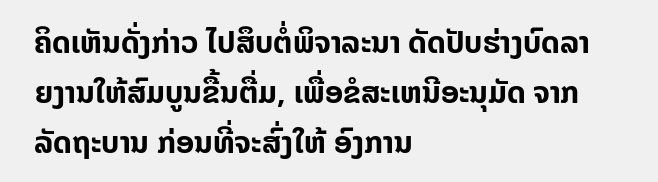ຄິດເຫັນດັ່ງກ່າວ ໄປສຶບຕໍ່ພິຈາລະນາ ດັດປັບຮ່າງບົດລາຍງານໃຫ້ສົມບູນຂື້ນຕື່ມ, ເພື່ອຂໍສະເຫນີອະນຸມັດ ຈາກລັດຖະບານ ກ່ອນທີ່ຈະສົ່ງໃຫ້ ອົງການ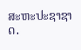ສະຫະປະຊາຊາດ.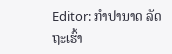Editor: ກຳປານາດ ລັດຖະເຮົ້າ